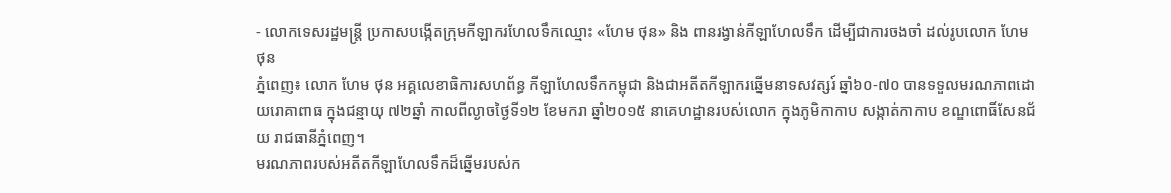- លោកទេសរដ្ឋមន្រ្តី ប្រកាសបង្កើតក្រុមកីឡាករហែលទឹកឈ្មោះ «ហែម ថុន» និង ពានរង្វាន់កីឡាហែលទឹក ដើម្បីជាការចងចាំ ដល់រូបលោក ហែម ថុន
ភ្នំពេញ៖ លោក ហែម ថុន អគ្គលេខាធិការសហព័ន្ធ កីឡាហែលទឹកកម្ពុជា និងជាអតីតកីឡាករឆ្នើមនាទសវត្សរ៍ ឆ្នាំ៦០-៧០ បានទទួលមរណភាពដោយរោគាពាធ ក្នុងជន្មាយុ ៧២ឆ្នាំ កាលពីល្ងាចថ្ងៃទី១២ ខែមករា ឆ្នាំ២០១៥ នាគេហដ្ឋានរបស់លោក ក្នុងភូមិកាកាប សង្កាត់កាកាប ខណ្ឌពោធិ៍សែនជ័យ រាជធានីភ្នំពេញ។
មរណភាពរបស់អតីតកីឡាហែលទឹកដ៏ឆ្នើមរបស់ក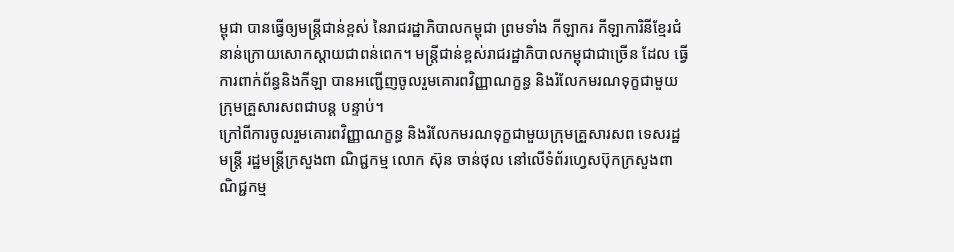ម្ពុជា បានធ្វើឲ្យមន្រ្តីជាន់ខ្ពស់ នៃរាជរដ្ឋាភិបាលកម្ពុជា ព្រមទាំង កីឡាករ កីឡាការិនីខ្មែរជំនាន់ក្រោយសោកស្តាយជាពន់ពេក។ មន្រ្តីជាន់ខ្ពស់រាជរដ្ឋាភិបាលកម្ពុជាជាច្រើន ដែល ធ្វើការពាក់ព័ន្ធនិងកីឡា បានអញ្ជើញចូលរួមគោរពវិញ្ញាណក្ខន្ធ និងរំលែកមរណទុក្ខជាមួយក្រុមគ្រួសារសពជាបន្ត បន្ទាប់។
ក្រៅពីការចូលរួមគោរពវិញ្ញាណក្ខន្ធ និងរំលែកមរណទុក្ខជាមួយក្រុមគ្រួសារសព ទេសរដ្ឋមន្រ្តី រដ្ឋមន្រ្តីក្រសួងពា ណិជ្ជកម្ម លោក ស៊ុន ចាន់ថុល នៅលើទំព័រហ្វេសប៊ុកក្រសួងពាណិជ្ជកម្ម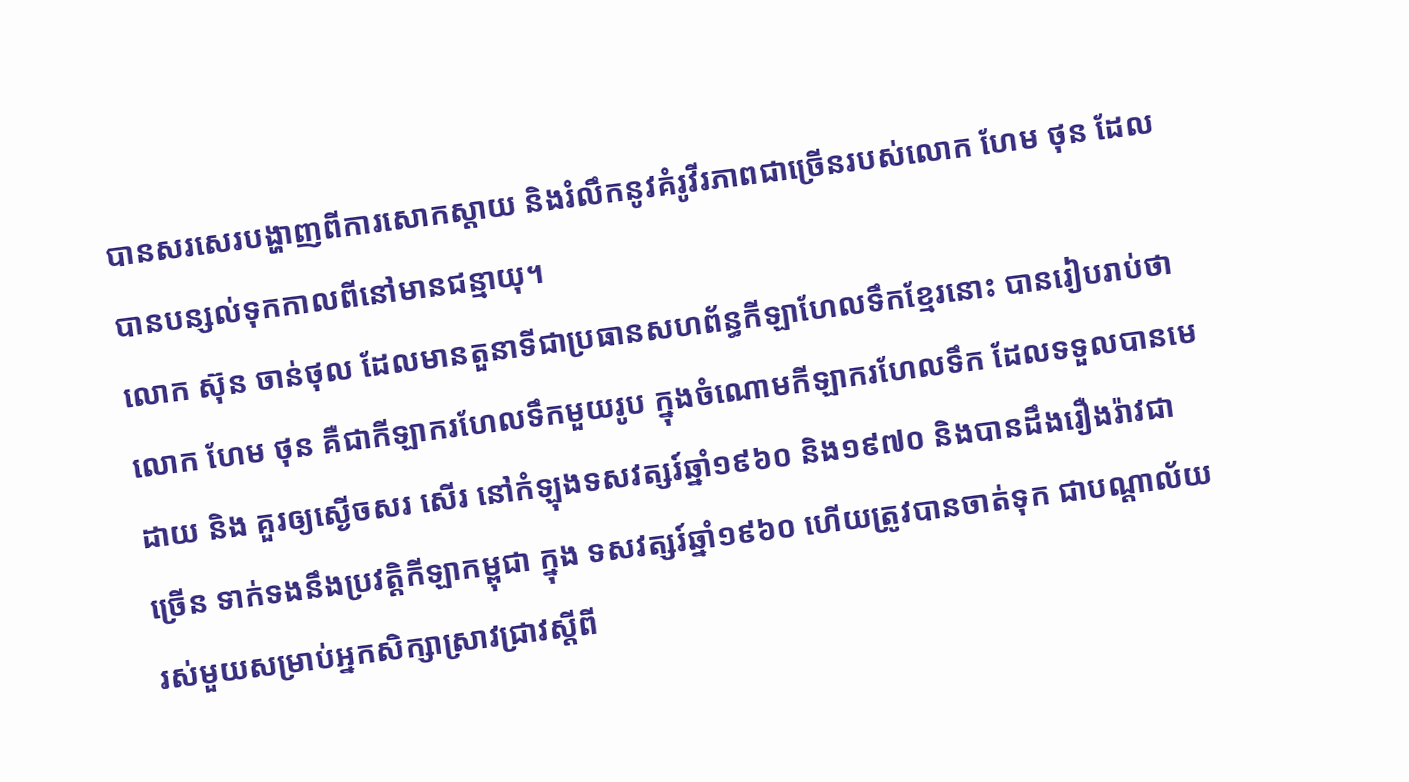បានសរសេរបង្ហាញពីការសោកស្តាយ និងរំលឹកនូវគំរូវីរភាពជាច្រើនរបស់លោក ហែម ថុន ដែលបានបន្សល់ទុកកាលពីនៅមានជន្មាយុ។
លោក ស៊ុន ចាន់ថុល ដែលមានតួនាទីជាប្រធានសហព័ន្ធកីឡាហែលទឹកខ្មែរនោះ បានរៀបរាប់ថា លោក ហែម ថុន គឺជាកីឡាករហែលទឹកមួយរូប ក្នុងចំណោមកីឡាករហែលទឹក ដែលទទួលបានមេដាយ និង គួរឲ្យស្ងើចសរ សើរ នៅកំឡុងទសវត្សរ៍ឆ្នាំ១៩៦០ និង១៩៧០ និងបានដឹងរឿងរ៉ាវជាច្រើន ទាក់ទងនឹងប្រវត្តិកីឡាកម្ពុជា ក្នុង ទសវត្សរ៍ឆ្នាំ១៩៦០ ហើយត្រូវបានចាត់ទុក ជាបណ្តាល័យរស់មួយសម្រាប់អ្នកសិក្សាស្រាវជ្រាវស្តីពី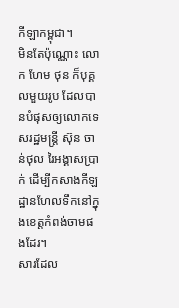កីឡាកម្ពុជា។
មិនតែប៉ុណ្ណោះ លោក ហែម ថុន ក៏បុគ្គលមួយរូប ដែលបានបំផុសឲ្យលោកទេសរដ្ឋមន្រ្តី ស៊ុន ចាន់ថុល រៃអង្គាសប្រាក់ ដើម្បីកសាងកីឡដ្ឋានហែលទឹកនៅក្នុងខេត្តកំពង់ចាមផងដែរ។
សារដែល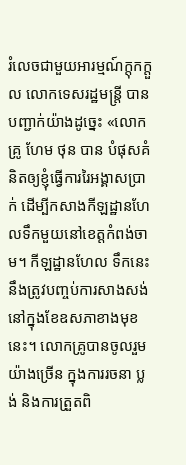រំលេចជាមួយអារម្មណ៍ក្តុកក្តួល លោកទេសរដ្ឋមន្រ្តី បានបញ្ជាក់យ៉ាងដូច្នេះ «លោកគ្រូ ហែម ថុន បាន បំផុសគំនិតឲ្យខ្ញុំធ្វើការរៃអង្គាសប្រាក់ ដើម្បីកសាងកីឡដ្ឋានហែលទឹកមួយនៅខេត្តកំពង់ចាម។ កីឡដ្ឋានហែល ទឹកនេះ នឹងត្រូវបញ្ចប់ការសាងសង់នៅក្នុងខែឧសភាខាងមុខនេះ។ លោកគ្រូបានចូលរួមយ៉ាងច្រើន ក្នុងការរចនា ប្លង់ និងការត្រួតពិ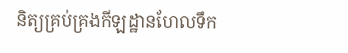និត្យគ្រប់គ្រងកីឡដ្ឋានហែលទឹក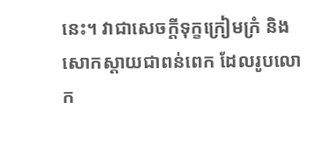នេះ។ វាជាសេចក្តីទុក្ខក្រៀមក្រំ និង សោកស្តាយជាពន់ពេក ដែលរូបលោក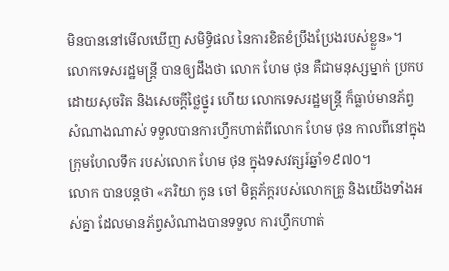មិនបាននៅមើលឃើញ សមិទ្ធិផល នៃការខិតខំប្រឹងប្រែងរបស់ខ្លួន»។
លោកទេសរដ្ឋមន្រ្តី បានឲ្យដឹងថា លោក ហែម ថុន គឺជាមនុស្សម្នាក់ ប្រកបដោយសុចរិត និងសេចក្តីថ្លៃថ្នូរ ហើយ លោកទេសរដ្ឋមន្រ្តី ក៏ធ្លាប់មានភ័ព្វសំណាងណាស់ ទទួលបានការហ្វឹកហាត់ពីលោក ហែម ថុន កាលពីនៅក្នុង ក្រុមហែលទឹក របស់លោក ហែម ថុន ក្នុងទសវត្សរ៍ឆ្នាំ១៩៧០។
លោក បានបន្តថា «ភរិយា កូន ចៅ មិត្តភ័ក្តរបស់លោកគ្រូ និងយើងទាំងអស់គ្នា ដែលមានភ័ព្វសំណាងបានទទួល ការហ្វឹកហាត់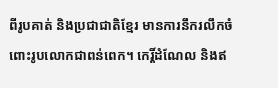ពីរូបគាត់ និងប្រជាជាតិខ្មែរ មានការនឹករលឹកចំពោះរូបលោកជាពន់ពេក។ កេរ្តិ៍ដំណែល និងឥ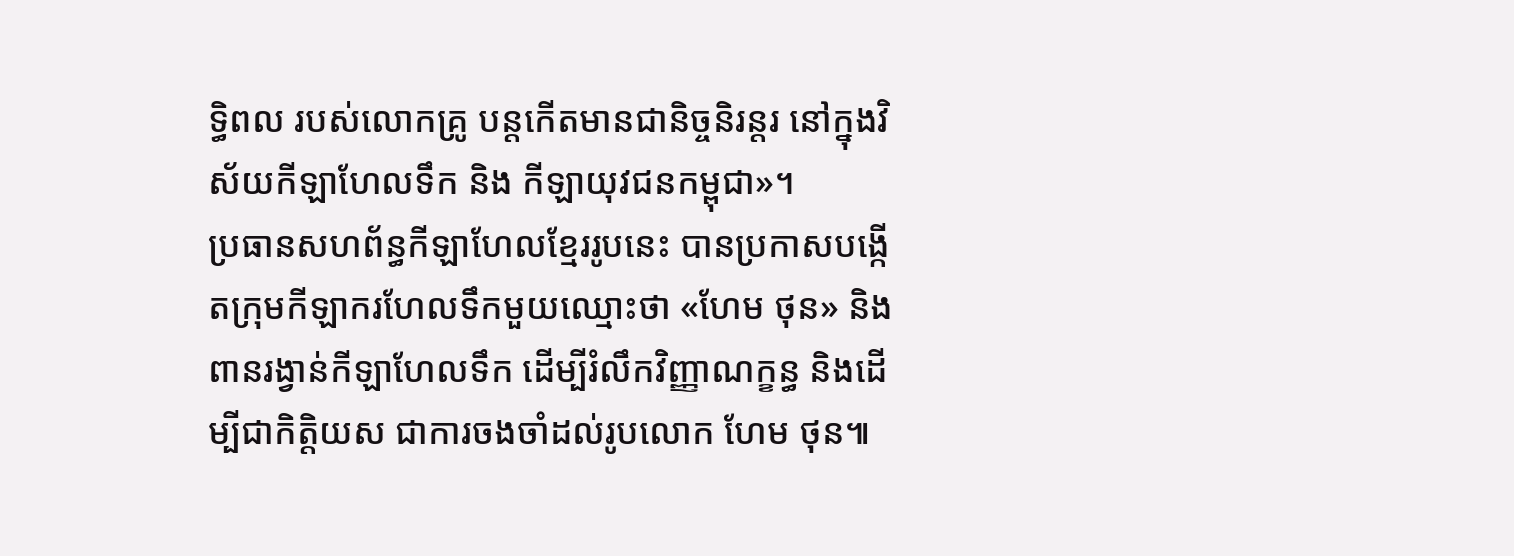ទ្ធិពល របស់លោកគ្រូ បន្តកើតមានជានិច្ចនិរន្តរ នៅក្នុងវិស័យកីឡាហែលទឹក និង កីឡាយុវជនកម្ពុជា»។
ប្រធានសហព័ន្ធកីឡាហែលខ្មែររូបនេះ បានប្រកាសបង្កើតក្រុមកីឡាករហែលទឹកមួយឈ្មោះថា «ហែម ថុន» និង ពានរង្វាន់កីឡាហែលទឹក ដើម្បីរំលឹកវិញ្ញាណក្ខន្ធ និងដើម្បីជាកិត្តិយស ជាការចងចាំដល់រូបលោក ហែម ថុន៕